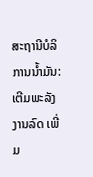ສະຖານີບໍລິການນ້ຳມັນ: ເຕີມພະລັງງານລົດ ເພີ່ມ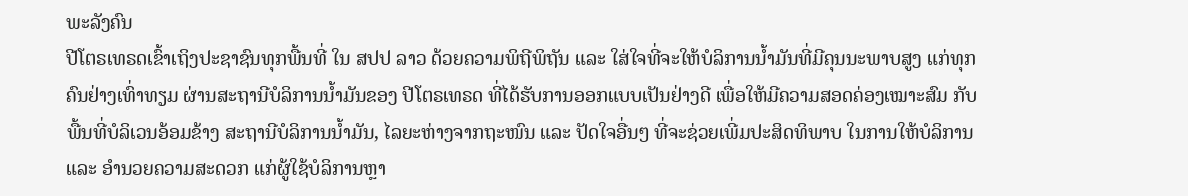ພະລັງຄົນ
ປີໂຕຣເທຣດເຂົ້າເຖິງປະຊາຊົນທຸກພື້ນທີ່ ໃນ ສປປ ລາວ ດ້ວຍຄວາມພິຖີພິຖັນ ແລະ ໃສ່ໃຈທີ່ຈະໃຫ້ບໍລິການນ້ຳມັນທີ່ມີຄຸນນະພາບສູງ ແກ່ທຸກຄົນຢ່າງເທົ່າທຽມ ຜ່ານສະຖານີບໍລິການນ້ຳມັນຂອງ ປີໂຕຣເທຣດ ທີ່ໄດ້ຮັບການອອກແບບເປັນຢ່າງດີ ເພື່ອໃຫ້ມີຄວາມສອດຄ່ອງເໝາະສົມ ກັບພື້ນທີ່ບໍລິເວນອ້ອມຂ້າງ ສະຖານີບໍລິການນ້ຳມັນ, ໄລຍະຫ່າງຈາກຖະໜົນ ແລະ ປັດໃຈອື່ນໆ ທີ່ຈະຊ່ວຍເພີ່ມປະສິດທິພາບ ໃນການໃຫ້ບໍລິການ ແລະ ອໍານວຍຄວາມສະດວກ ແກ່ຜູ້ໃຊ້ບໍລິການຫຼາ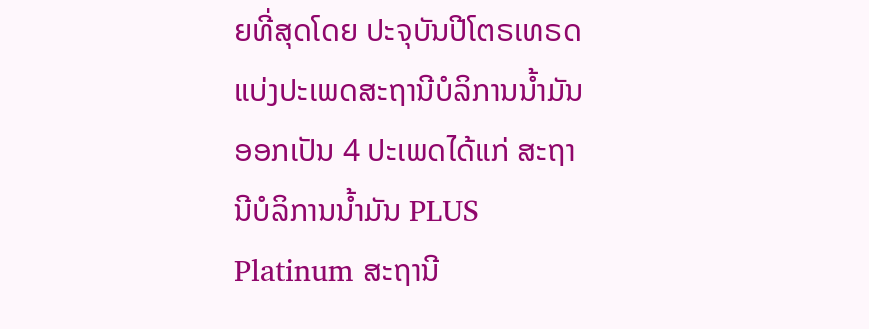ຍທີ່ສຸດໂດຍ ປະຈຸບັນປີໂຕຣເທຣດ ແບ່ງປະເພດສະຖານີບໍລິການນໍ້າມັນ ອອກເປັນ 4 ປະເພດໄດ້ແກ່ ສະຖານີບໍລິການນໍ້າມັນ PLUS Platinum ສະຖານີ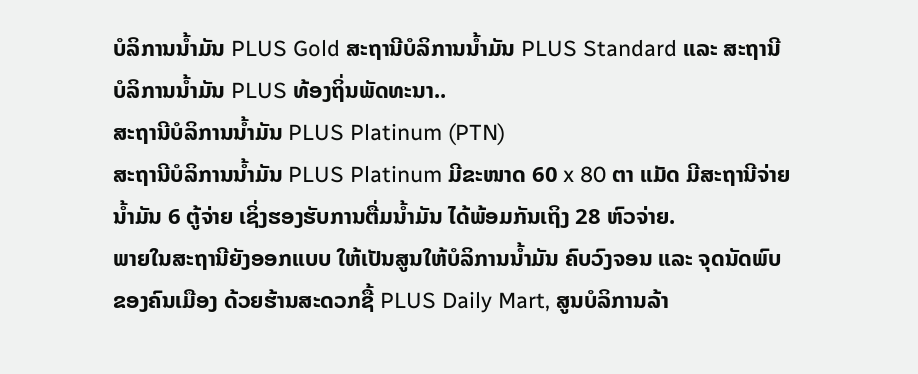ບໍລິການນ້ຳມັນ PLUS Gold ສະຖານີບໍລິການນ້ຳມັນ PLUS Standard ແລະ ສະຖານີບໍລິການນ້ຳມັນ PLUS ທ້ອງຖິ່ນພັດທະນາ..
ສະຖານີບໍລິການນ້ຳມັນ PLUS Platinum (PTN)
ສະຖານີບໍລິການນ້ຳມັນ PLUS Platinum ມີຂະໜາດ 60 x 80 ຕາ ແມັດ ມີສະຖານີຈ່າຍນ້ຳມັນ 6 ຕູ້ຈ່າຍ ເຊິ່ງຮອງຮັບການຕື່ມນ້ຳມັນ ໄດ້ພ້ອມກັນເຖິງ 28 ຫົວຈ່າຍ.
ພາຍໃນສະຖານີຍັງອອກແບບ ໃຫ້ເປັນສູນໃຫ້ບໍລິການນ້ຳມັນ ຄົບວົງຈອນ ແລະ ຈຸດນັດພົບຂອງຄົນເມືອງ ດ້ວຍຮ້ານສະດວກຊື້ PLUS Daily Mart, ສູນບໍລິການລ້າ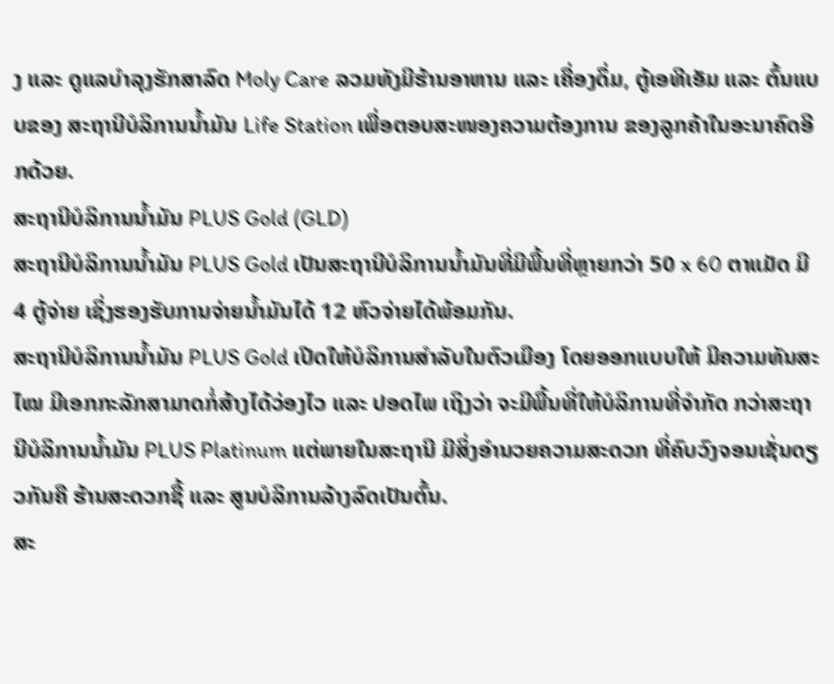ງ ແລະ ດູແລບໍາລຸງຮັກສາລົດ Moly Care ລວມທັງມີຮ້ານອາຫານ ແລະ ເຄື່ອງດຶ່ມ, ຕູ້ເອທີເອັມ ແລະ ຕົ້ນແບບຂອງ ສະຖານີບໍລິການນ້ຳມັນ Life Station ເພື່ອຕອບສະໜອງຄວາມຕ້ອງການ ຂອງລູກຄ້າໃນອະນາຄົດອີກດ້ວຍ.
ສະຖານີບໍລິການນ້ຳມັນ PLUS Gold (GLD)
ສະຖານີບໍລິການນ້ຳມັນ PLUS Gold ເປັນສະຖານີບໍລິການນ້ຳມັນທີ່ມີພື້ນທີ່ຫຼາຍກວ່າ 50 x 60 ຕາແມັດ ມີ 4 ຕູ້ຈ່າຍ ເຊິ່ງຮອງຮັບການຈ່າຍນ້ຳມັນໄດ້ 12 ຫົວຈ່າຍໄດ້ພ້ອມກັນ.
ສະຖານີບໍລິການນໍ້າມັນ PLUS Gold ເປີດໃຫ້ບໍລິການສໍາລັບໃນຕົວເມືອງ ໂດຍອອກແບບໃຫ້ ມີຄວາມທັນສະໄໝ ມີເອກກະລັກສາມາດກໍ່ສ້າງໄດ້ວ່ອງໄວ ແລະ ປອດໄພ ເຖິງວ່າ ຈະມີພື້ນທີ່ໃຫ້ບໍລິການທີ່ຈໍາກັດ ກວ່າສະຖານີບໍລິການນ້ຳມັນ PLUS Platinum ແຕ່ພາຍໃນສະຖານີ ມີສິ່ງອຳນວຍຄວາມສະດວກ ທີ່ຄົບວົງຈອນເຊັ່ນດຽວກັນຄື ຮ້ານສະດວກຊື້ ແລະ ສູນບໍລິການລ້າງລົດເປັນຕົ້ນ.
ສະ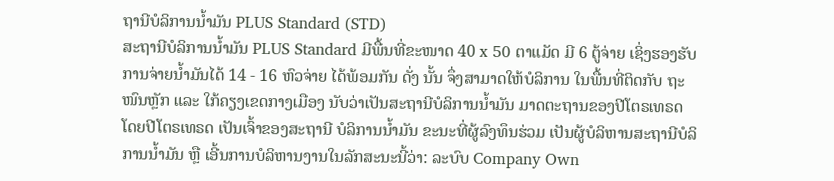ຖານີບໍລິການນ້ຳມັນ PLUS Standard (STD)
ສະຖານີບໍລິການນ້ຳມັນ PLUS Standard ມີພື້ນທີ່ຂະໜາດ 40 x 50 ຕາແມັດ ມີ 6 ຕູ້ຈ່າຍ ເຊິ່ງຮອງຮັບການຈ່າຍນ້ຳມັນໄດ້ 14 - 16 ຫົວຈ່າຍ ໄດ້ພ້ອມກັນ ດັ່ງ ນັ້ນ ຈຶ່ງສາມາດໃຫ້ບໍລິການ ໃນພື້ນທີ່ຕິດກັບ ຖະໜົນຫຼັກ ແລະ ໃກ້ຄຽງເຂດກາງເມືອງ ນັບວ່າເປັນສະຖານີບໍລິການນ້ຳມັນ ມາດຕະຖານຂອງປີໂຕຣເທຣດ ໂດຍປີໂຕຣເທຣດ ເປັນເຈົ້າຂອງສະຖານີ ບໍລິການນໍ້າມັນ ຂະນະທີ່ຜູ້ລົງທຶນຮ່ວມ ເປັນຜູ້ບໍລິຫານສະຖານີບໍລິການນ້ຳມັນ ຫຼື ເອີ້ນການບໍລິຫານງານໃນລັກສະນະນີ້ວ່າ: ລະບົບ Company Own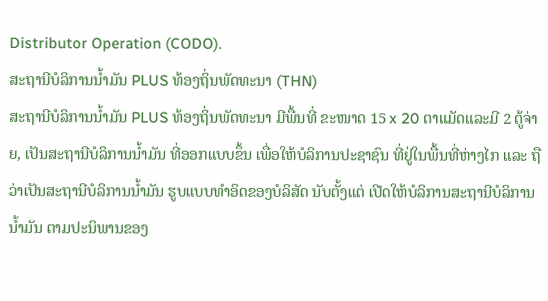Distributor Operation (CODO).
ສະຖານີບໍລິການນ້ຳມັນ PLUS ທ້ອງຖິ່ນພັດທະນາ (THN)
ສະຖານີບໍລິການນໍ້າມັນ PLUS ທ້ອງຖິ່ນພັດທະນາ ມີພື້ນທີ່ ຂະໜາດ 15 x 20 ຕາແມັດແລະມີ 2 ຕູ້ຈ່າຍ, ເປັນສະຖານີບໍລິການນ້ຳມັນ ທີ່ອອກແບບຂຶ້ນ ເພື່ອໃຫ້ບໍລິການປະຊາຊົນ ທີ່ຢູ່ໃນພື້ນທີ່ຫ່າງໄກ ແລະ ຖືວ່າເປັນສະຖານີບໍລິການນໍ້າມັນ ຮູບແບບທໍາອິດຂອງບໍລິສັດ ນັບຕັ້ງແຕ່ ເປີດໃຫ້ບໍລິການສະຖານີບໍລິການນໍ້າມັນ ຕາມປະນິພານຂອງ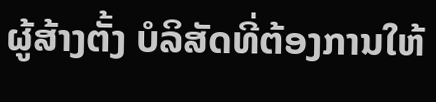ຜູ້ສ້າງຕັ້ງ ບໍລິສັດທີ່ຕ້ອງການໃຫ້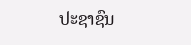ປະຊາຊົນ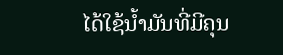ໄດ້ໃຊ້ນ້ຳມັນທີ່ມີຄຸນ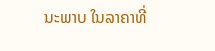ນະພາບ ໃນລາຄາທີ່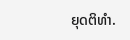ຍຸດຕິທໍາ.